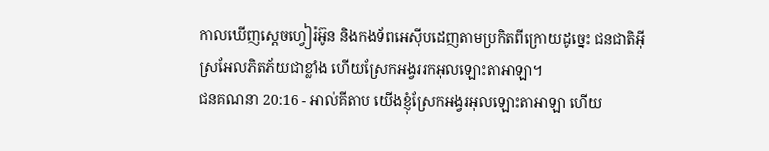កាលឃើញស្តេចហ្វៀរ៉អ៊ូន និងកងទ័ពអេស៊ីបដេញតាមប្រកិតពីក្រោយដូច្នេះ ជនជាតិអ៊ីស្រអែលភិតភ័យជាខ្លាំង ហើយស្រែកអង្វររកអុលឡោះតាអាឡា។
ជនគណនា 20:16 - អាល់គីតាប យើងខ្ញុំស្រែកអង្វរអុលឡោះតាអាឡា ហើយ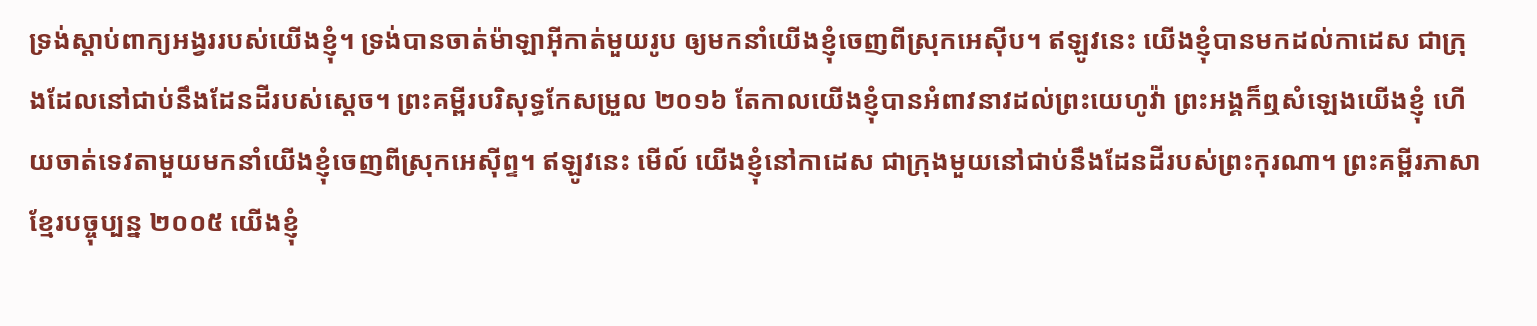ទ្រង់ស្តាប់ពាក្យអង្វររបស់យើងខ្ញុំ។ ទ្រង់បានចាត់ម៉ាឡាអ៊ីកាត់មួយរូប ឲ្យមកនាំយើងខ្ញុំចេញពីស្រុកអេស៊ីប។ ឥឡូវនេះ យើងខ្ញុំបានមកដល់កាដេស ជាក្រុងដែលនៅជាប់នឹងដែនដីរបស់ស្តេច។ ព្រះគម្ពីរបរិសុទ្ធកែសម្រួល ២០១៦ តែកាលយើងខ្ញុំបានអំពាវនាវដល់ព្រះយេហូវ៉ា ព្រះអង្គក៏ឮសំឡេងយើងខ្ញុំ ហើយចាត់ទេវតាមួយមកនាំយើងខ្ញុំចេញពីស្រុកអេស៊ីព្ទ។ ឥឡូវនេះ មើល៍ យើងខ្ញុំនៅកាដេស ជាក្រុងមួយនៅជាប់នឹងដែនដីរបស់ព្រះកុរណា។ ព្រះគម្ពីរភាសាខ្មែរបច្ចុប្បន្ន ២០០៥ យើងខ្ញុំ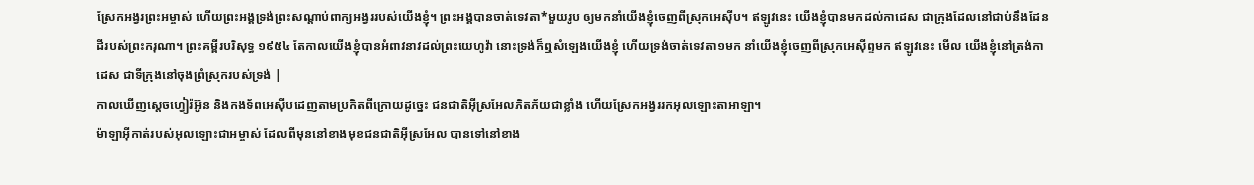ស្រែកអង្វរព្រះអម្ចាស់ ហើយព្រះអង្គទ្រង់ព្រះសណ្ដាប់ពាក្យអង្វររបស់យើងខ្ញុំ។ ព្រះអង្គបានចាត់ទេវតា*មួយរូប ឲ្យមកនាំយើងខ្ញុំចេញពីស្រុកអេស៊ីប។ ឥឡូវនេះ យើងខ្ញុំបានមកដល់កាដេស ជាក្រុងដែលនៅជាប់នឹងដែនដីរបស់ព្រះករុណា។ ព្រះគម្ពីរបរិសុទ្ធ ១៩៥៤ តែកាលយើងខ្ញុំបានអំពាវនាវដល់ព្រះយេហូវ៉ា នោះទ្រង់ក៏ឮសំឡេងយើងខ្ញុំ ហើយទ្រង់ចាត់ទេវតា១មក នាំយើងខ្ញុំចេញពីស្រុកអេស៊ីព្ទមក ឥឡូវនេះ មើល យើងខ្ញុំនៅត្រង់កាដេស ជាទីក្រុងនៅចុងព្រំស្រុករបស់ទ្រង់ |
កាលឃើញស្តេចហ្វៀរ៉អ៊ូន និងកងទ័ពអេស៊ីបដេញតាមប្រកិតពីក្រោយដូច្នេះ ជនជាតិអ៊ីស្រអែលភិតភ័យជាខ្លាំង ហើយស្រែកអង្វររកអុលឡោះតាអាឡា។
ម៉ាឡាអ៊ីកាត់របស់អុលឡោះជាអម្ចាស់ ដែលពីមុននៅខាងមុខជនជាតិអ៊ីស្រអែល បានទៅនៅខាង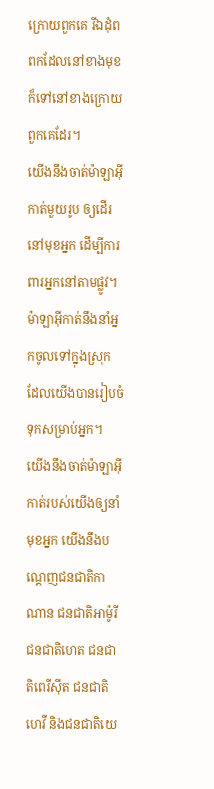ក្រោយពួកគេ រីឯដុំពពកដែលនៅខាងមុខ ក៏ទៅនៅខាងក្រោយពួកគេដែរ។
យើងនឹងចាត់ម៉ាឡាអ៊ីកាត់មួយរូប ឲ្យដើរនៅមុខអ្នក ដើម្បីការពារអ្នកនៅតាមផ្លូវ។ ម៉ាឡាអ៊ីកាត់នឹងនាំអ្នកចូលទៅក្នុងស្រុក ដែលយើងបានរៀបចំទុកសម្រាប់អ្នក។
យើងនឹងចាត់ម៉ាឡាអ៊ីកាត់របស់យើងឲ្យនាំមុខអ្នក យើងនឹងបណ្តេញជនជាតិកាណាន ជនជាតិអាម៉ូរី ជនជាតិហេត ជនជាតិពេរីស៊ីត ជនជាតិហេវី និងជនជាតិយេ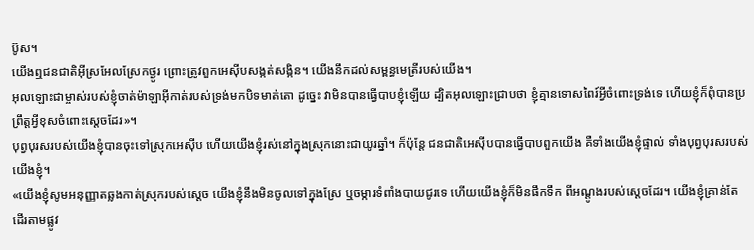ប៊ូស។
យើងឮជនជាតិអ៊ីស្រអែលស្រែកថ្ងូរ ព្រោះត្រូវពួកអេស៊ីបសង្កត់សង្កិន។ យើងនឹកដល់សម្ពន្ធមេត្រីរបស់យើង។
អុលឡោះជាម្ចាស់របស់ខ្ញុំចាត់ម៉ាឡាអ៊ីកាត់របស់ទ្រង់មកបិទមាត់តោ ដូច្នេះ វាមិនបានធ្វើបាបខ្ញុំឡើយ ដ្បិតអុលឡោះជ្រាបថា ខ្ញុំគ្មានទោសពៃរ៍អ្វីចំពោះទ្រង់ទេ ហើយខ្ញុំក៏ពុំបានប្រព្រឹត្តអ្វីខុសចំពោះស្តេចដែរ»។
បុព្វបុរសរបស់យើងខ្ញុំបានចុះទៅស្រុកអេស៊ីប ហើយយើងខ្ញុំរស់នៅក្នុងស្រុកនោះជាយូរឆ្នាំ។ ក៏ប៉ុន្តែ ជនជាតិអេស៊ីបបានធ្វើបាបពួកយើង គឺទាំងយើងខ្ញុំផ្ទាល់ ទាំងបុព្វបុរសរបស់យើងខ្ញុំ។
«យើងខ្ញុំសូមអនុញ្ញាតឆ្លងកាត់ស្រុករបស់ស្តេច យើងខ្ញុំនឹងមិនចូលទៅក្នុងស្រែ ឬចម្ការទំពាំងបាយជូរទេ ហើយយើងខ្ញុំក៏មិនផឹកទឹក ពីអណ្តូងរបស់ស្តេចដែរ។ យើងខ្ញុំគ្រាន់តែដើរតាមផ្លូវ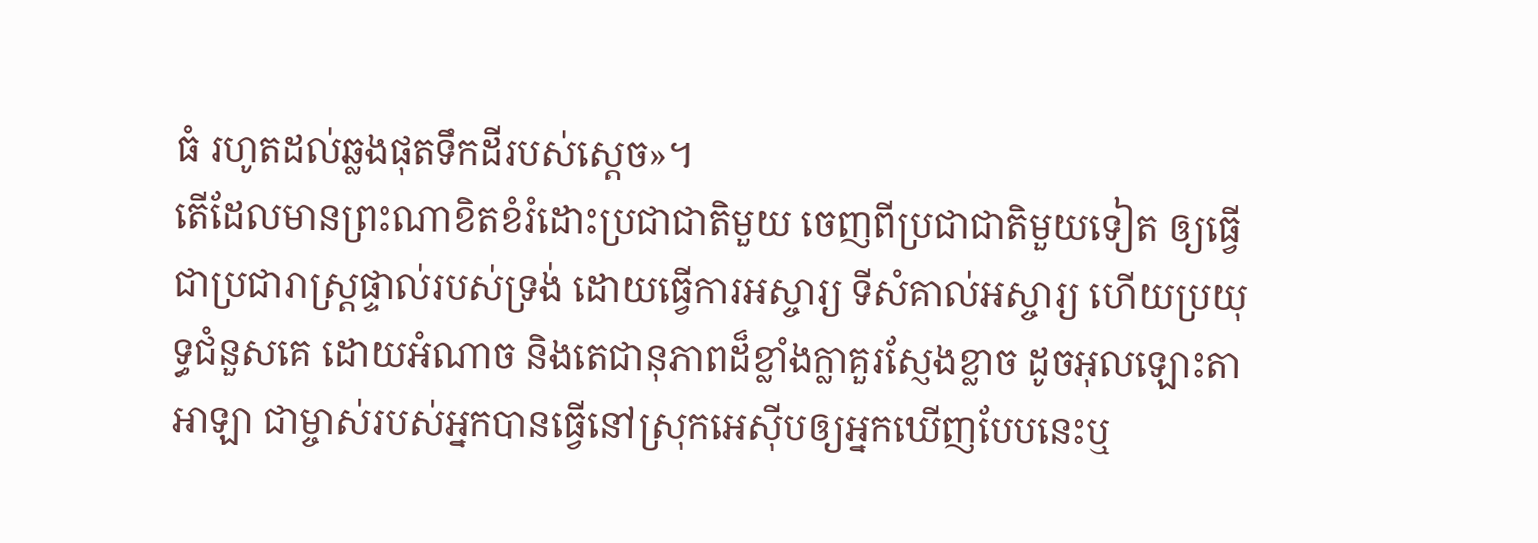ធំ រហូតដល់ឆ្លងផុតទឹកដីរបស់ស្តេច»។
តើដែលមានព្រះណាខិតខំរំដោះប្រជាជាតិមួយ ចេញពីប្រជាជាតិមួយទៀត ឲ្យធ្វើជាប្រជារាស្ត្រផ្ទាល់របស់ទ្រង់ ដោយធ្វើការអស្ចារ្យ ទីសំគាល់អស្ចារ្យ ហើយប្រយុទ្ធជំនួសគេ ដោយអំណាច និងតេជានុភាពដ៏ខ្លាំងក្លាគួរស្ញែងខ្លាច ដូចអុលឡោះតាអាឡា ជាម្ចាស់របស់អ្នកបានធ្វើនៅស្រុកអេស៊ីបឲ្យអ្នកឃើញបែបនេះឬ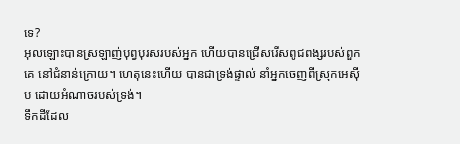ទេ?
អុលឡោះបានស្រឡាញ់បុព្វបុរសរបស់អ្នក ហើយបានជ្រើសរើសពូជពង្សរបស់ពួកគេ នៅជំនាន់ក្រោយ។ ហេតុនេះហើយ បានជាទ្រង់ផ្ទាល់ នាំអ្នកចេញពីស្រុកអេស៊ីប ដោយអំណាចរបស់ទ្រង់។
ទឹកដីដែល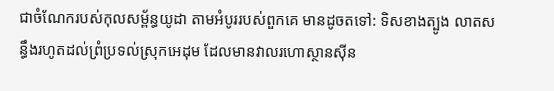ជាចំណែករបស់កុលសម្ព័ន្ធយូដា តាមអំបូររបស់ពួកគេ មានដូចតទៅ: ទិសខាងត្បូង លាតសន្ធឹងរហូតដល់ព្រំប្រទល់ស្រុកអេដុម ដែលមានវាលរហោស្ថានស៊ីន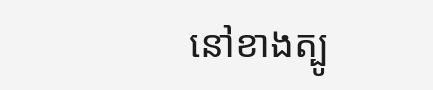នៅខាងត្បូ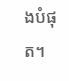ងបំផុត។